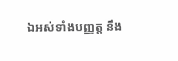ឯអស់ទាំងបញ្ញត្ត នឹង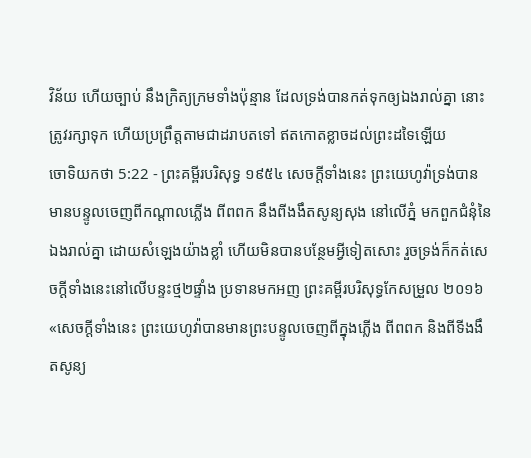វិន័យ ហើយច្បាប់ នឹងក្រិត្យក្រមទាំងប៉ុន្មាន ដែលទ្រង់បានកត់ទុកឲ្យឯងរាល់គ្នា នោះត្រូវរក្សាទុក ហើយប្រព្រឹត្តតាមជាដរាបតទៅ ឥតកោតខ្លាចដល់ព្រះដទៃឡើយ
ចោទិយកថា 5:22 - ព្រះគម្ពីរបរិសុទ្ធ ១៩៥៤ សេចក្ដីទាំងនេះ ព្រះយេហូវ៉ាទ្រង់បានមានបន្ទូលចេញពីកណ្តាលភ្លើង ពីពពក នឹងពីងងឹតសូន្យសុង នៅលើភ្នំ មកពួកជំនុំនៃឯងរាល់គ្នា ដោយសំឡេងយ៉ាងខ្លាំ ហើយមិនបានបន្ថែមអ្វីទៀតសោះ រួចទ្រង់ក៏កត់សេចក្ដីទាំងនេះនៅលើបន្ទះថ្ម២ផ្ទាំង ប្រទានមកអញ ព្រះគម្ពីរបរិសុទ្ធកែសម្រួល ២០១៦ «សេចក្ដីទាំងនេះ ព្រះយេហូវ៉ាបានមានព្រះបន្ទូលចេញពីក្នុងភ្លើង ពីពពក និងពីទីងងឹតសូន្យ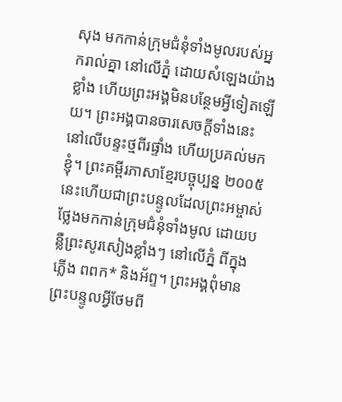សុង មកកាន់ក្រុមជំនុំទាំងមូលរបស់អ្នករាល់គ្នា នៅលើភ្នំ ដោយសំឡេងយ៉ាងខ្លាំង ហើយព្រះអង្គមិនបន្ថែមអ្វីទៀតឡើយ។ ព្រះអង្គបានចារសេចក្ដីទាំងនេះនៅលើបន្ទះថ្មពីរផ្ទាំង ហើយប្រគល់មកខ្ញុំ។ ព្រះគម្ពីរភាសាខ្មែរបច្ចុប្បន្ន ២០០៥ នេះហើយជាព្រះបន្ទូលដែលព្រះអម្ចាស់ថ្លែងមកកាន់ក្រុមជំនុំទាំងមូល ដោយបន្លឺព្រះសូរសៀងខ្លាំងៗ នៅលើភ្នំ ពីក្នុងភ្លើង ពពក* និងអ័ព្ទ។ ព្រះអង្គពុំមានព្រះបន្ទូលអ្វីថែមពី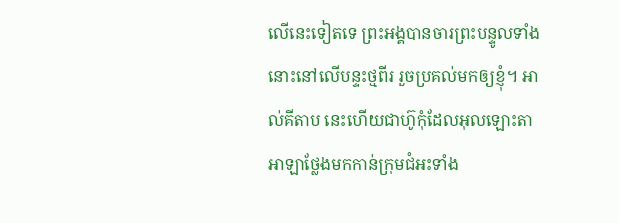លើនេះទៀតទេ ព្រះអង្គបានចារព្រះបន្ទូលទាំងនោះនៅលើបន្ទះថ្មពីរ រួចប្រគល់មកឲ្យខ្ញុំ។ អាល់គីតាប នេះហើយជាហ៊ូកុំដែលអុលឡោះតាអាឡាថ្លែងមកកាន់ក្រុមជំអះទាំង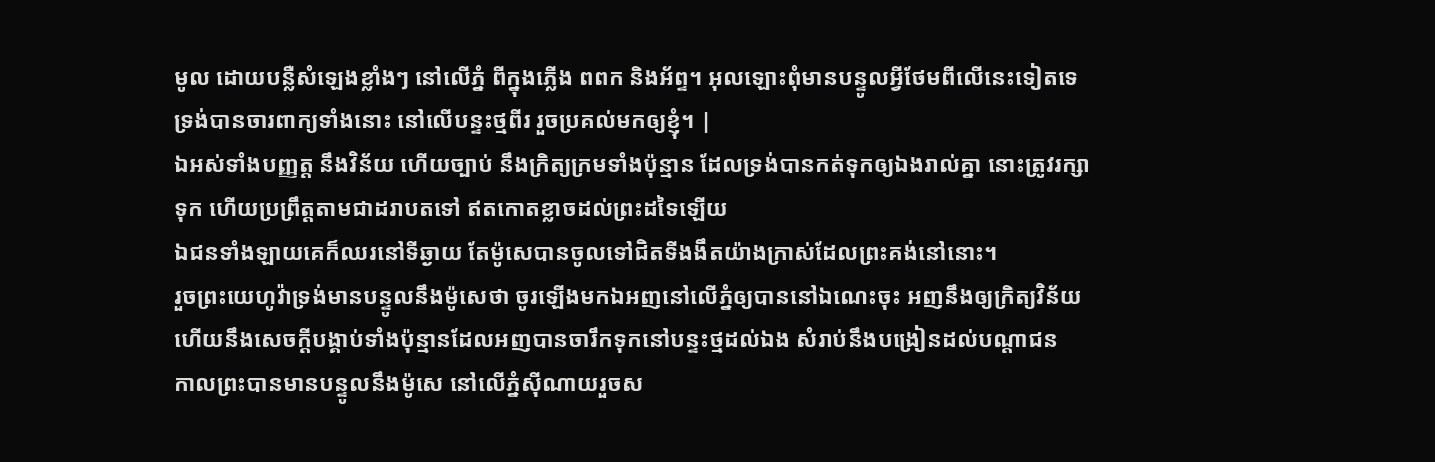មូល ដោយបន្លឺសំឡេងខ្លាំងៗ នៅលើភ្នំ ពីក្នុងភ្លើង ពពក និងអ័ព្ទ។ អុលឡោះពុំមានបន្ទូលអ្វីថែមពីលើនេះទៀតទេ ទ្រង់បានចារពាក្យទាំងនោះ នៅលើបន្ទះថ្មពីរ រួចប្រគល់មកឲ្យខ្ញុំ។ |
ឯអស់ទាំងបញ្ញត្ត នឹងវិន័យ ហើយច្បាប់ នឹងក្រិត្យក្រមទាំងប៉ុន្មាន ដែលទ្រង់បានកត់ទុកឲ្យឯងរាល់គ្នា នោះត្រូវរក្សាទុក ហើយប្រព្រឹត្តតាមជាដរាបតទៅ ឥតកោតខ្លាចដល់ព្រះដទៃឡើយ
ឯជនទាំងឡាយគេក៏ឈរនៅទីឆ្ងាយ តែម៉ូសេបានចូលទៅជិតទីងងឹតយ៉ាងក្រាស់ដែលព្រះគង់នៅនោះ។
រួចព្រះយេហូវ៉ាទ្រង់មានបន្ទូលនឹងម៉ូសេថា ចូរឡើងមកឯអញនៅលើភ្នំឲ្យបាននៅឯណេះចុះ អញនឹងឲ្យក្រិត្យវិន័យ ហើយនឹងសេចក្ដីបង្គាប់ទាំងប៉ុន្មានដែលអញបានចារឹកទុកនៅបន្ទះថ្មដល់ឯង សំរាប់នឹងបង្រៀនដល់បណ្តាជន
កាលព្រះបានមានបន្ទូលនឹងម៉ូសេ នៅលើភ្នំស៊ីណាយរួចស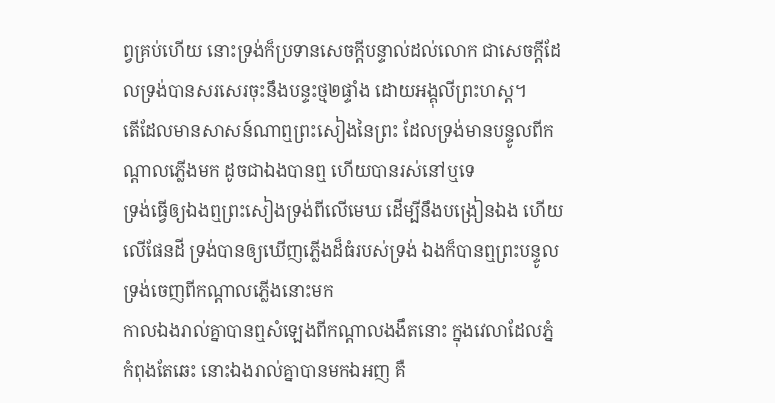ព្វគ្រប់ហើយ នោះទ្រង់ក៏ប្រទានសេចក្ដីបន្ទាល់ដល់លោក ជាសេចក្ដីដែលទ្រង់បានសរសេរចុះនឹងបន្ទះថ្ម២ផ្ទាំង ដោយអង្គុលីព្រះហស្ត។
តើដែលមានសាសន៍ណាឮព្រះសៀងនៃព្រះ ដែលទ្រង់មានបន្ទូលពីកណ្តាលភ្លើងមក ដូចជាឯងបានឮ ហើយបានរស់នៅឬទេ
ទ្រង់ធ្វើឲ្យឯងឮព្រះសៀងទ្រង់ពីលើមេឃ ដើម្បីនឹងបង្រៀនឯង ហើយលើផែនដី ទ្រង់បានឲ្យឃើញភ្លើងដ៏ធំរបស់ទ្រង់ ឯងក៏បានឮព្រះបន្ទូលទ្រង់ចេញពីកណ្តាលភ្លើងនោះមក
កាលឯងរាល់គ្នាបានឮសំឡេងពីកណ្តាលងងឹតនោះ ក្នុងវេលាដែលភ្នំកំពុងតែឆេះ នោះឯងរាល់គ្នាបានមកឯអញ គឺ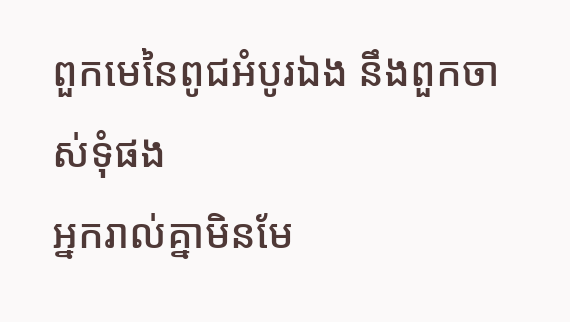ពួកមេនៃពូជអំបូរឯង នឹងពួកចាស់ទុំផង
អ្នករាល់គ្នាមិនមែ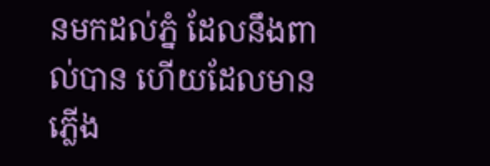នមកដល់ភ្នំ ដែលនឹងពាល់បាន ហើយដែលមានភ្លើង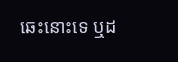ឆេះនោះទេ ឬដ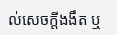ល់សេចក្ដីងងឹត ឬ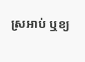ស្រអាប់ ឬខ្យ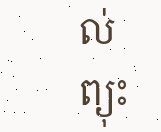ល់ព្យុះ